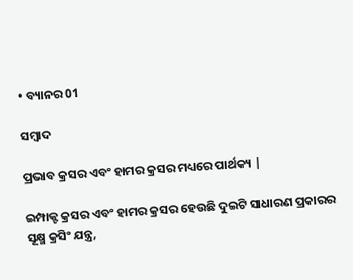• ବ୍ୟାନର 01

ସମ୍ବାଦ

ପ୍ରଭାବ କ୍ରସର ଏବଂ ହାମର କ୍ରସର ମଧ୍ୟରେ ପାର୍ଥକ୍ୟ |

ଇମ୍ପାକ୍ଟ କ୍ରସର ଏବଂ ହାମର କ୍ରସର ହେଉଛି ଦୁଇଟି ସାଧାରଣ ପ୍ରକାରର ସୂକ୍ଷ୍ମ କ୍ରସିଂ ଯନ୍ତ୍ର,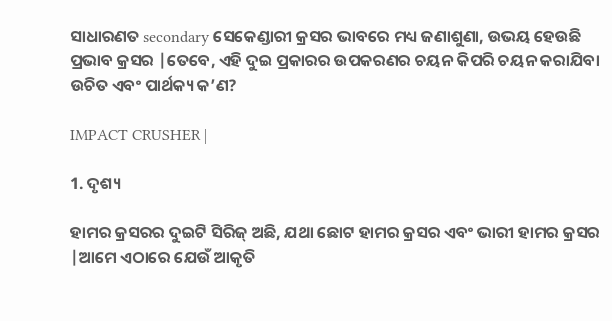ସାଧାରଣତ secondary ସେକେଣ୍ଡାରୀ କ୍ରସର ଭାବରେ ମଧ୍ୟ ଜଣାଶୁଣା, ଉଭୟ ହେଉଛି ପ୍ରଭାବ କ୍ରସର |ତେବେ, ଏହି ଦୁଇ ପ୍ରକାରର ଉପକରଣର ଚୟନ କିପରି ଚୟନ କରାଯିବା ଉଚିତ ଏବଂ ପାର୍ଥକ୍ୟ କ’ଣ?

IMPACT CRUSHER |

1. ଦୃଶ୍ୟ

ହାମର କ୍ରସରର ଦୁଇଟି ସିରିଜ୍ ଅଛି, ଯଥା ଛୋଟ ହାମର କ୍ରସର ଏବଂ ଭାରୀ ହାମର କ୍ରସର |ଆମେ ଏଠାରେ ଯେଉଁ ଆକୃତି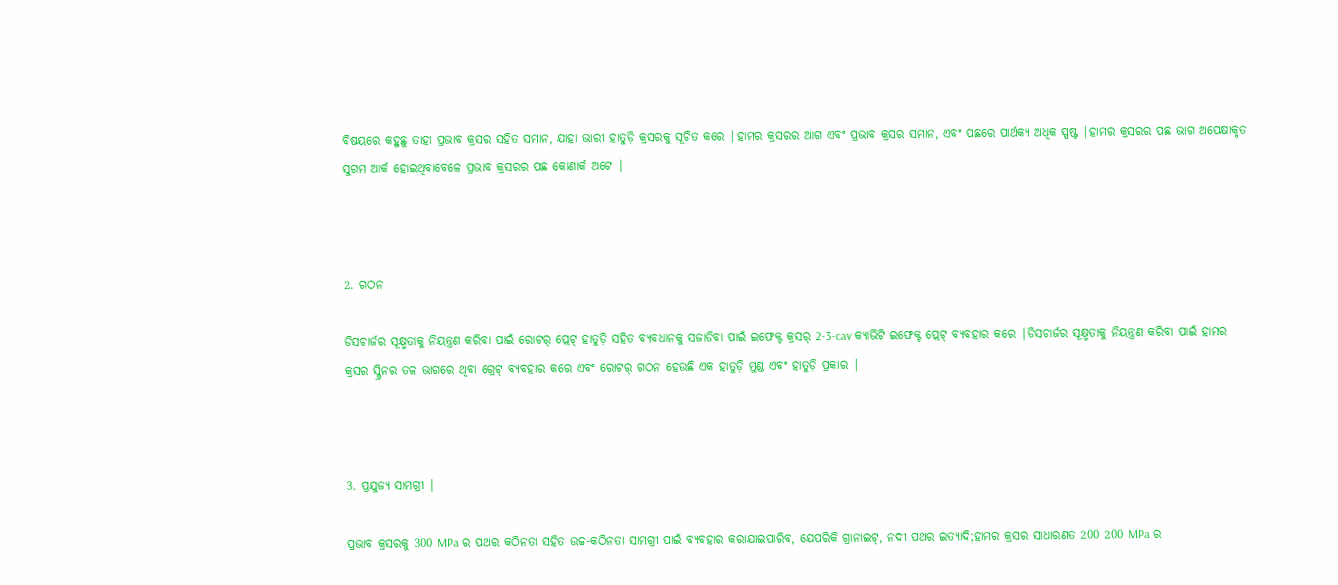ବିଷୟରେ କହୁଛୁ ତାହା ପ୍ରଭାବ କ୍ରସର ସହିତ ସମାନ, ଯାହା ଭାରୀ ହାତୁଡ଼ି କ୍ରସରକୁ ସୂଚିତ କରେ |ହାମର କ୍ରସରର ଆଗ ଏବଂ ପ୍ରଭାବ କ୍ରସର ସମାନ, ଏବଂ ପଛରେ ପାର୍ଥକ୍ୟ ଅଧିକ ସ୍ପଷ୍ଟ |ହାମର କ୍ରସରର ପଛ ଭାଗ ଅପେକ୍ଷାକୃତ ସୁଗମ ଆର୍କ ହୋଇଥିବାବେଳେ ପ୍ରଭାବ କ୍ରସରର ପଛ କୋଣାର୍କ ଅଟେ |



2. ଗଠନ

ଡିସଚାର୍ଜର ସୂକ୍ଷ୍ମତାକୁ ନିୟନ୍ତ୍ରଣ କରିବା ପାଇଁ ରୋଟର୍ ପ୍ଲେଟ୍ ହାତୁଡ଼ି ସହିତ ବ୍ୟବଧାନକୁ ସଜାଡିବା ପାଇଁ ଇଫେକ୍ଟ କ୍ରସର୍ 2-3-cav କ୍ୟାଭିଟି ଇଫେକ୍ଟ ପ୍ଲେଟ୍ ବ୍ୟବହାର କରେ |ଡିସଚାର୍ଜର ସୂକ୍ଷ୍ମତାକୁ ନିୟନ୍ତ୍ରଣ କରିବା ପାଇଁ ହାମର କ୍ରସର ସ୍କ୍ରିନର ତଳ ଭାଗରେ ଥିବା ଗ୍ରେଟ୍ ବ୍ୟବହାର କରେ ଏବଂ ରୋଟର୍ ଗଠନ ହେଉଛି ଏକ ହାତୁଡ଼ି ମୁଣ୍ଡ ଏବଂ ହାତୁଡ଼ି ପ୍ରକାର |



3. ପ୍ରଯୁଜ୍ୟ ସାମଗ୍ରୀ |

ପ୍ରଭାବ କ୍ରସରକୁ 300 MPa ର ପଥର କଠିନତା ସହିତ ଉଚ୍ଚ-କଠିନତା ସାମଗ୍ରୀ ପାଇଁ ବ୍ୟବହାର କରାଯାଇପାରିବ, ଯେପରିକି ଗ୍ରାନାଇଟ୍, ନଦୀ ପଥର ଇତ୍ୟାଦି;ହାମର କ୍ରସର ସାଧାରଣତ 200 200 MPa ର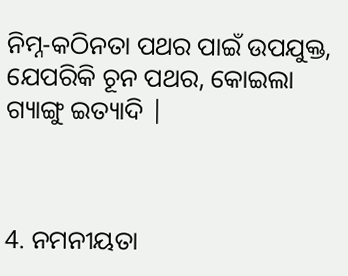ନିମ୍ନ-କଠିନତା ପଥର ପାଇଁ ଉପଯୁକ୍ତ, ଯେପରିକି ଚୂନ ପଥର, କୋଇଲା ଗ୍ୟାଙ୍ଗୁ ଇତ୍ୟାଦି |



4. ନମନୀୟତା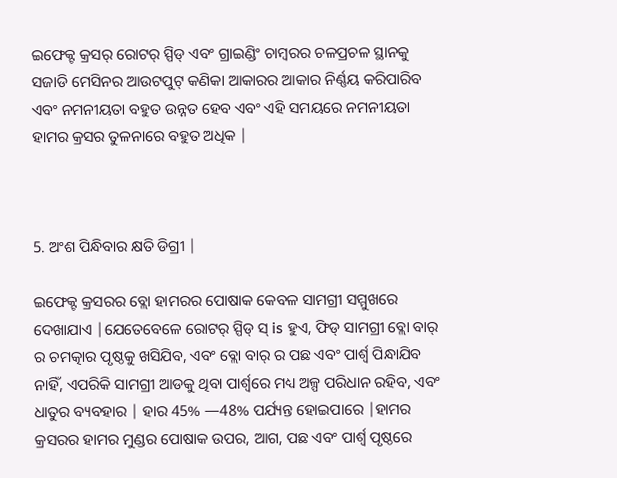ଇଫେକ୍ଟ କ୍ରସର୍ ରୋଟର୍ ସ୍ପିଡ୍ ଏବଂ ଗ୍ରାଇଣ୍ଡିଂ ଚାମ୍ବରର ଚଳପ୍ରଚଳ ସ୍ଥାନକୁ ସଜାଡି ମେସିନର ଆଉଟପୁଟ୍ କଣିକା ଆକାରର ଆକାର ନିର୍ଣ୍ଣୟ କରିପାରିବ ଏବଂ ନମନୀୟତା ବହୁତ ଉନ୍ନତ ହେବ ଏବଂ ଏହି ସମୟରେ ନମନୀୟତା ହାମର କ୍ରସର ତୁଳନାରେ ବହୁତ ଅଧିକ |



5. ଅଂଶ ପିନ୍ଧିବାର କ୍ଷତି ଡିଗ୍ରୀ |

ଇଫେକ୍ଟ କ୍ରସରର ବ୍ଲୋ ହାମରର ପୋଷାକ କେବଳ ସାମଗ୍ରୀ ସମ୍ମୁଖରେ ଦେଖାଯାଏ |ଯେତେବେଳେ ରୋଟର୍ ସ୍ପିଡ୍ ସ୍ is ହୁଏ, ଫିଡ୍ ସାମଗ୍ରୀ ବ୍ଲୋ ବାର୍ ର ଚମତ୍କାର ପୃଷ୍ଠକୁ ଖସିଯିବ, ଏବଂ ବ୍ଲୋ ବାର୍ ର ପଛ ଏବଂ ପାର୍ଶ୍ୱ ପିନ୍ଧାଯିବ ନାହିଁ, ଏପରିକି ସାମଗ୍ରୀ ଆଡକୁ ଥିବା ପାର୍ଶ୍ୱରେ ମଧ୍ୟ ଅଳ୍ପ ପରିଧାନ ରହିବ, ଏବଂ ଧାତୁର ବ୍ୟବହାର | ହାର 45% —48% ପର୍ଯ୍ୟନ୍ତ ହୋଇପାରେ |ହାମର କ୍ରସରର ହାମର ମୁଣ୍ଡର ପୋଷାକ ଉପର, ଆଗ, ପଛ ଏବଂ ପାର୍ଶ୍ୱ ପୃଷ୍ଠରେ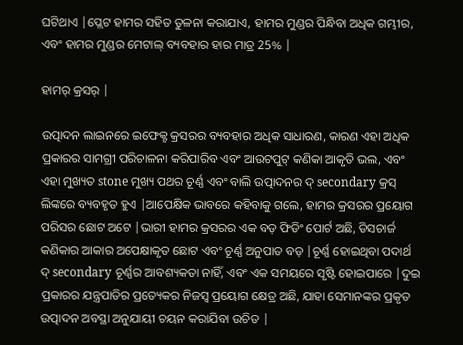ଘଟିଥାଏ |ପ୍ଲେଟ ହାମର ସହିତ ତୁଳନା କରାଯାଏ, ହାମର ମୁଣ୍ଡର ପିନ୍ଧିବା ଅଧିକ ଗମ୍ଭୀର, ଏବଂ ହାମର ମୁଣ୍ଡର ମେଟାଲ୍ ବ୍ୟବହାର ହାର ମାତ୍ର 25% |

ହାମର୍ କ୍ରସର୍ |

ଉତ୍ପାଦନ ଲାଇନରେ ଇଫେକ୍ଟ କ୍ରସରର ବ୍ୟବହାର ଅଧିକ ସାଧାରଣ, କାରଣ ଏହା ଅଧିକ ପ୍ରକାରର ସାମଗ୍ରୀ ପରିଚାଳନା କରିପାରିବ ଏବଂ ଆଉଟପୁଟ୍ କଣିକା ଆକୃତି ଭଲ, ଏବଂ ଏହା ମୁଖ୍ୟତ stone ମୁଖ୍ୟ ପଥର ଚୂର୍ଣ୍ଣ ଏବଂ ବାଲି ଉତ୍ପାଦନର ଦ୍ secondary କ୍ରସ୍ ଲିଙ୍କରେ ବ୍ୟବହୃତ ହୁଏ |ଆପେକ୍ଷିକ ଭାବରେ କହିବାକୁ ଗଲେ, ହାମର କ୍ରସରର ପ୍ରୟୋଗ ପରିସର ଛୋଟ ଅଟେ |ଭାରୀ ହାମର କ୍ରସରର ଏକ ବଡ଼ ଫିଡିଂ ପୋର୍ଟ ଅଛି, ଡିସଚାର୍ଜ କଣିକାର ଆକାର ଅପେକ୍ଷାକୃତ ଛୋଟ ଏବଂ ଚୂର୍ଣ୍ଣ ଅନୁପାତ ବଡ଼ |ଚୂର୍ଣ୍ଣ ହୋଇଥିବା ପଦାର୍ଥ ଦ୍ secondary ଚୂର୍ଣ୍ଣର ଆବଶ୍ୟକତା ନାହିଁ, ଏବଂ ଏକ ସମୟରେ ସୃଷ୍ଟି ହୋଇପାରେ |ଦୁଇ ପ୍ରକାରର ଯନ୍ତ୍ରପାତିର ପ୍ରତ୍ୟେକର ନିଜସ୍ୱ ପ୍ରୟୋଗ କ୍ଷେତ୍ର ଅଛି, ଯାହା ସେମାନଙ୍କର ପ୍ରକୃତ ଉତ୍ପାଦନ ଅବସ୍ଥା ଅନୁଯାୟୀ ଚୟନ କରାଯିବା ଉଚିତ |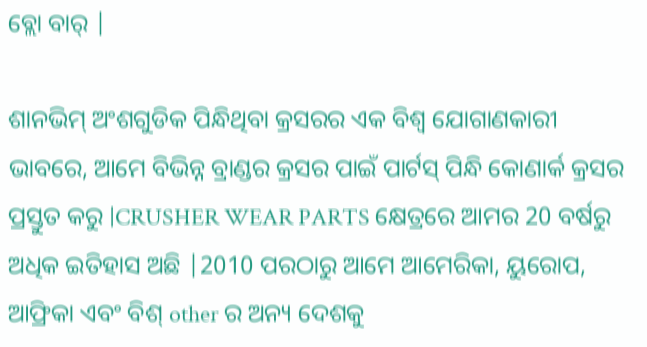ବ୍ଲୋ ବାର୍ |

ଶାନଭିମ୍ ଅଂଶଗୁଡିକ ପିନ୍ଧିଥିବା କ୍ରସରର ଏକ ବିଶ୍ୱ ଯୋଗାଣକାରୀ ଭାବରେ, ଆମେ ବିଭିନ୍ନ ବ୍ରାଣ୍ଡର କ୍ରସର ପାଇଁ ପାର୍ଟସ୍ ପିନ୍ଧି କୋଣାର୍କ କ୍ରସର ପ୍ରସ୍ତୁତ କରୁ |CRUSHER WEAR PARTS କ୍ଷେତ୍ରରେ ଆମର 20 ବର୍ଷରୁ ଅଧିକ ଇତିହାସ ଅଛି |2010 ପରଠାରୁ ଆମେ ଆମେରିକା, ୟୁରୋପ, ଆଫ୍ରିକା ଏବଂ ବିଶ୍ other ର ଅନ୍ୟ ଦେଶକୁ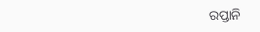ରପ୍ତାନି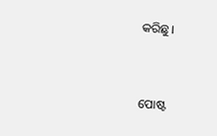କରିଛୁ।


ପୋଷ୍ଟ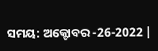ସମୟ: ଅକ୍ଟୋବର -26-2022 |